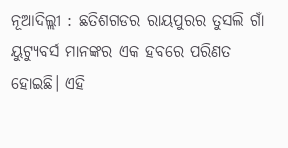ନୂଆଦିଲ୍ଲୀ : ଛତିଶଗଡର ରାୟପୁରର ତୁସଲି ଗାଁ ୟୁଟ୍ୟୁବର୍ସ ମାନଙ୍କର ଏକ ହବରେ ପରିଣତ ହୋଇଛି। ଏହି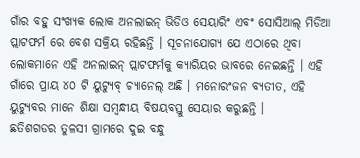ଗାଁର ବହୁ ସଂଖ୍ୟକ ଲୋକ ଅନଲାଇନ୍ ଭିଡିଓ ସେୟାରିଂ ଏବଂ ସୋସିଆଲ୍ ମିଡିଆ ପ୍ଲାଟଫର୍ମ ରେ ବେଶ ସକ୍ରିୟ ରହିଛନ୍ତି । ସୂଚନାଯୋଗ୍ୟ ଯେ ଏଠାରେ ଥିବା ଲୋକମାନେ ଏହି ଅନଲାଇନ୍ ପ୍ଲାଟଫର୍ମକୁ କ୍ୟାରିୟର ଭାବରେ ନେଇଛନ୍ତି । ଏହି ଗାଁରେ ପ୍ରାୟ ୪୦ ଟି ୟୁଟ୍ୟୁବ୍ ଚ୍ୟାନେଲ୍ ଅଛି । ମନୋରଂଜନ ବ୍ୟତୀତ, ଏହି ୟୁଟ୍ୟୁବର ମାନେ ଶିକ୍ଷା ସମ୍ବନ୍ଧୀୟ ବିଷୟବସ୍ତୁ ସେୟାର କରୁଛନ୍ତି ।
ଛତିଶଗଡର ତୁଳସୀ ଗ୍ରାମରେ ଦୁଇ ବନ୍ଧୁ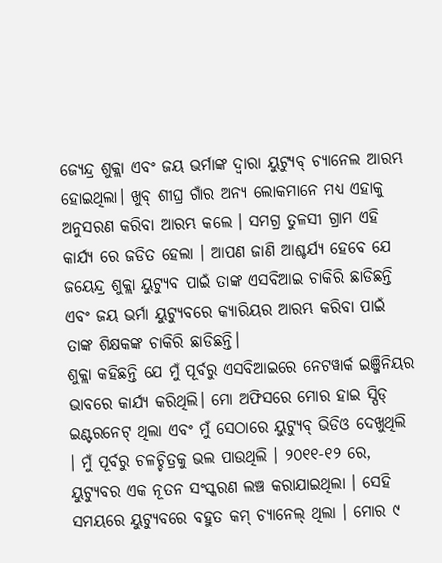ଜ୍ୟେନ୍ଦ୍ର ଶୁକ୍ଲା ଏବଂ ଜୟ ଭର୍ମାଙ୍କ ଦ୍ୱାରା ୟୁଟ୍ୟୁବ୍ ଚ୍ୟାନେଲ ଆରମ୍ଭ ହୋଇଥିଲା। ଖୁବ୍ ଶୀଘ୍ର ଗାଁର ଅନ୍ୟ ଲୋକମାନେ ମଧ୍ୟ ଏହାକୁ ଅନୁସରଣ କରିବା ଆରମ୍ଭ କଲେ । ସମଗ୍ର ତୁଳସୀ ଗ୍ରାମ ଏହି କାର୍ଯ୍ୟ ରେ ଜଡିତ ହେଲା । ଆପଣ ଜାଣି ଆଶ୍ଚର୍ଯ୍ୟ ହେବେ ଯେ ଜୟେନ୍ଦ୍ର ଶୁକ୍ଲା ୟୁଟ୍ୟୁବ ପାଇଁ ତାଙ୍କ ଏସବିଆଇ ଚାକିରି ଛାଡିଛନ୍ତି ଏବଂ ଜୟ ଭର୍ମା ୟୁଟ୍ୟୁବରେ କ୍ୟାରିୟର ଆରମ୍ଭ କରିବା ପାଇଁ ତାଙ୍କ ଶିକ୍ଷକଙ୍କ ଚାକିରି ଛାଡିଛନ୍ତି।
ଶୁକ୍ଲା କହିଛନ୍ତି ଯେ ମୁଁ ପୂର୍ବରୁ ଏସବିଆଇରେ ନେଟୱାର୍କ ଇଞ୍ଜିନିୟର ଭାବରେ କାର୍ଯ୍ୟ କରିଥିଲି। ମୋ ଅଫିସରେ ମୋର ହାଇ ସ୍ପିଡ୍ ଇଣ୍ଟରନେଟ୍ ଥିଲା ଏବଂ ମୁଁ ସେଠାରେ ୟୁଟ୍ୟୁବ୍ ଭିଡିଓ ଦେଖୁଥିଲି । ମୁଁ ପୂର୍ବରୁ ଚଳଚ୍ଚିତ୍ରକୁ ଭଲ ପାଉଥିଲି । ୨୦୧୧-୧୨ ରେ, ୟୁଟ୍ୟୁବର ଏକ ନୂତନ ସଂସ୍କରଣ ଲଞ୍ଚ କରାଯାଇଥିଲା । ସେହି ସମୟରେ ୟୁଟ୍ୟୁବରେ ବହୁତ କମ୍ ଚ୍ୟାନେଲ୍ ଥିଲା । ମୋର ୯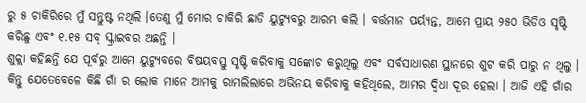ରୁ ୫ ଚାକିରିରେ ମୁଁ ସନ୍ତୁଷ୍ଟ ନଥିଲି ।ତେଣୁ ମୁଁ ମୋର ଚାକିରି ଛାଡି ୟୁଟ୍ୟୁବରୁ ଆରମ୍ଭ କଲି । ବର୍ତ୍ତମାନ ପର୍ୟ୍ୟନ୍ତ, ଆମେ ପ୍ରାୟ ୨୫୦ ଭିଡିଓ ସୃଷ୍ଟି କରିଛୁ ଏବଂ ୧.୧୫ ସବ୍ ସ୍କ୍ରାଇବର ଅଛନ୍ତି ।
ଶୁକ୍ଲା କହିଛନ୍ତି ଯେ ପୂର୍ବରୁ ଆମେ ୟୁଟ୍ୟୁବରେ ବିଷୟବସ୍ତୁ ସୃଷ୍ଟି କରିବାକୁ ସଙ୍କୋଚ କରୁଥିଲୁ ଏବଂ ସର୍ବସାଧାରଣ ସ୍ଥାନରେ ଶୁଟ କରି ପାରୁ ନ ଥିଲୁ । କିନ୍ତୁ ଯେତେବେଳେ କିଛି ଗାଁ ର ଲୋକ ମାନେ ଆମକୁ ରାମଲିଲାରେ ଅଭିନୟ କରିବାକୁ କହିଥିଲେ, ଆମର ଦ୍ୱିଧା ଦୂର ହେଲା । ଆଜି ଏହି ଗାଁର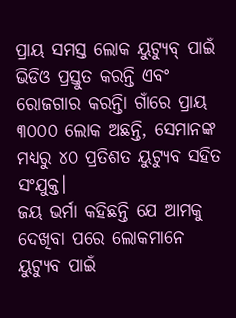ପ୍ରାୟ ସମସ୍ତ ଲୋକ ୟୁଟ୍ୟୁବ୍ ପାଇଁ ଭିଡିଓ ପ୍ରସ୍ତୁତ କରନ୍ତି ଏବଂ ରୋଜଗାର କରନ୍ତିା ଗାଁରେ ପ୍ରାୟ ୩୦୦୦ ଲୋକ ଅଛନ୍ତି, ସେମାନଙ୍କ ମଧ୍ୟରୁ ୪୦ ପ୍ରତିଶତ ୟୁଟ୍ୟୁବ ସହିତ ସଂଯୁକ୍ତ।
ଜୟ ଭର୍ମା କହିଛନ୍ତି ଯେ ଆମକୁ ଦେଖିବା ପରେ ଲୋକମାନେ ୟୁଟ୍ୟୁବ ପାଇଁ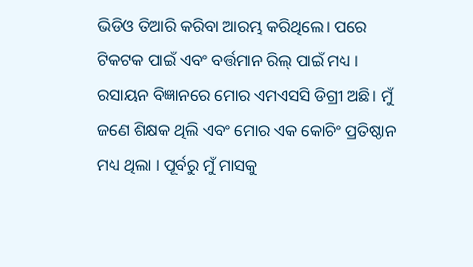ଭିଡିଓ ତିଆରି କରିବା ଆରମ୍ଭ କରିଥିଲେ। ପରେ ଟିକଟକ ପାଇଁ ଏବଂ ବର୍ତ୍ତମାନ ରିଲ୍ ପାଇଁ ମଧ୍ୟ । ରସାୟନ ବିଜ୍ଞାନରେ ମୋର ଏମଏସସି ଡିଗ୍ରୀ ଅଛି। ମୁଁ ଜଣେ ଶିକ୍ଷକ ଥିଲି ଏବଂ ମୋର ଏକ କୋଚିଂ ପ୍ରତିଷ୍ଠାନ ମଧ୍ୟ ଥିଲା । ପୂର୍ବରୁ ମୁଁ ମାସକୁ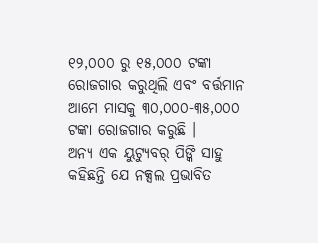୧୨,୦୦୦ ରୁ ୧୫,୦୦୦ ଟଙ୍କା ରୋଜଗାର କରୁଥିଲି ଏବଂ ବର୍ତ୍ତମାନ ଆମେ ମାସକୁ ୩୦,୦୦୦-୩୫,୦୦୦ ଟଙ୍କା ରୋଜଗାର କରୁଛି ।
ଅନ୍ୟ ଏକ ୟୁଟ୍ୟୁବର୍ ପିଙ୍କି ସାହୁ କହିଛନ୍ତି ଯେ ନକ୍ସଲ ପ୍ରଭାବିତ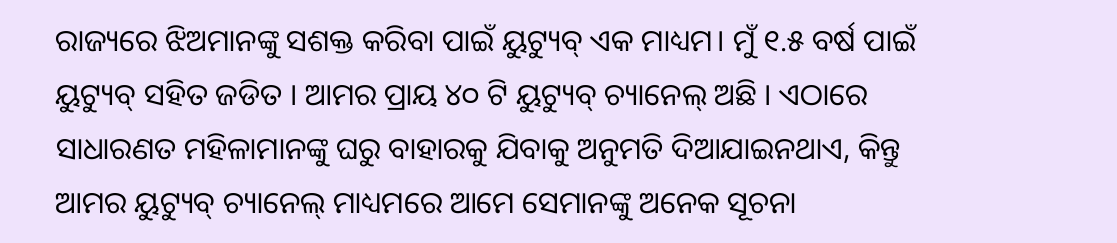ରାଜ୍ୟରେ ଝିଅମାନଙ୍କୁ ସଶକ୍ତ କରିବା ପାଇଁ ୟୁଟ୍ୟୁବ୍ ଏକ ମାଧ୍ୟମ। ମୁଁ ୧.୫ ବର୍ଷ ପାଇଁ ୟୁଟ୍ୟୁବ୍ ସହିତ ଜଡିତ । ଆମର ପ୍ରାୟ ୪୦ ଟି ୟୁଟ୍ୟୁବ୍ ଚ୍ୟାନେଲ୍ ଅଛି । ଏଠାରେ ସାଧାରଣତ ମହିଳାମାନଙ୍କୁ ଘରୁ ବାହାରକୁ ଯିବାକୁ ଅନୁମତି ଦିଆଯାଇନଥାଏ, କିନ୍ତୁ ଆମର ୟୁଟ୍ୟୁବ୍ ଚ୍ୟାନେଲ୍ ମାଧ୍ୟମରେ ଆମେ ସେମାନଙ୍କୁ ଅନେକ ସୂଚନା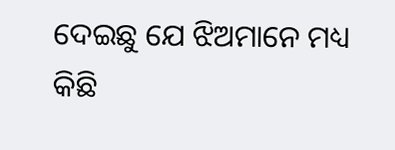ଦେଇଛୁ ଯେ ଝିଅମାନେ ମଧ୍ୟ କିଛି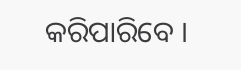କରିପାରିବେ ।